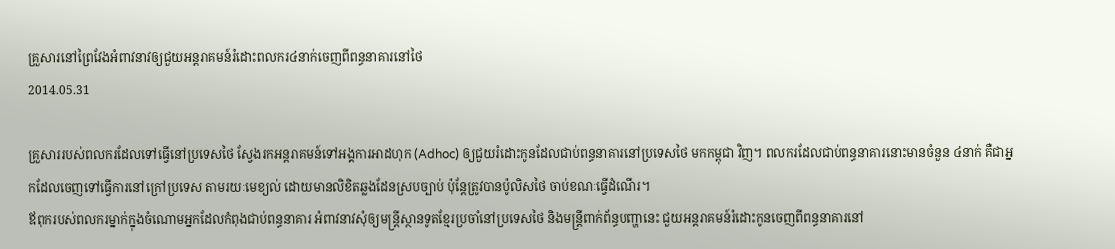គ្រួសារនៅព្រៃវែងអំពាវនាវឲ្យជួយអន្តរាគមន៍រំដោះពលករ៤នាក់ចេញពីពន្ធនាគារនៅថៃ
2014.05.31

គ្រួសាររបស់ពលករដែលទៅធ្វើនៅប្រទេសថៃ ស្វែងរកអន្តរាគមន៍ទៅអង្គការអាដហុក (Adhoc) ឲ្យជួយរំដោះកូនដែលជាប់ពន្ធនាគារនៅប្រទេសថៃ មកកម្ពុជា វិញ។ ពលករដែលជាប់ពន្ធនាគារនោះមានចំនួន ៤នាក់ គឺជាអ្នកដែលចេញទៅធ្វើការនៅក្រៅប្រទេស តាមរយៈមេខ្យល់ ដោយមានលិខិតឆ្លងដែនស្របច្បាប់ ប៉ុន្តែត្រូវបានប៉ូលិសថៃ ចាប់ខណៈធ្វើដំណើរ។
ឪពុករបស់ពលករម្នាក់ក្នុងចំណោមអ្នកដែលកំពុងជាប់ពន្ធនាគារ អំពាវនាវសុំឲ្យមន្ត្រីស្ថានទូតខ្មែរប្រចាំនៅប្រទេសថៃ និងមន្ត្រីពាក់ព័ន្ធបញ្ហានេះ ជួយអន្តរាគមន៍រំដោះកូនចេញពីពន្ធនាគារនៅ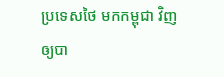ប្រទេសថៃ មកកម្ពុជា វិញឲ្យបា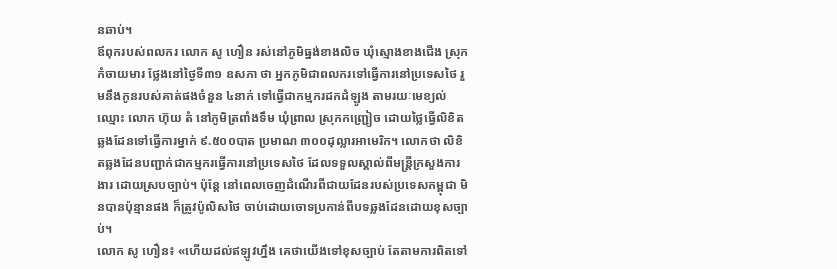នឆាប់។
ឪពុករបស់ពលករ លោក សូ ហឿន រស់នៅភូមិធ្នង់ខាងលិច ឃុំស្មោងខាងជើង ស្រុកកំចាយមារ ថ្លែងនៅថ្ងៃទី៣១ ឧសភា ថា អ្នកភូមិជាពលករទៅធ្វើការនៅប្រទេសថៃ រួមនឹងកូនរបស់គាត់ផងចំនួន ៤នាក់ ទៅធ្វើជាកម្មករដកដំឡូង តាមរយៈមេខ្យល់ឈ្មោះ លោក ហ៊ុយ តំ នៅភូមិត្រពាំងទឹម ឃុំព្រាល ស្រុកកញ្ជ្រៀច ដោយថ្លៃធ្វើលិខិតឆ្លងដែនទៅធ្វើការម្នាក់ ៩.៥០០បាត ប្រមាណ ៣០០ដុល្លារអាមេរិក។ លោកថា លិខិតឆ្លងដែនបញ្ជាក់ជាកម្មករធ្វើការនៅប្រទេសថៃ ដែលទទួលស្គាល់ពីមន្ត្រីក្រសួងការងារ ដោយស្របច្បាប់។ ប៉ុន្តែ នៅពេលចេញដំណើរពីជាយដែនរបស់ប្រទេសកម្ពុជា មិនបានប៉ុន្មានផង ក៏ត្រូវប៉ូលិសថៃ ចាប់ដោយចោទប្រកាន់ពីបទឆ្លងដែនដោយខុសច្បាប់។
លោក សូ ហឿន៖ «ហើយដល់ឥឡូវហ្នឹង គេថាយើងទៅខុសច្បាប់ តែតាមការពិតទៅ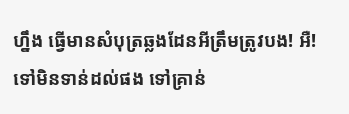ហ្នឹង ធ្វើមានសំបុត្រឆ្លងដែនអីត្រឹមត្រូវបង! អឺ! ទៅមិនទាន់ដល់ផង ទៅគ្រាន់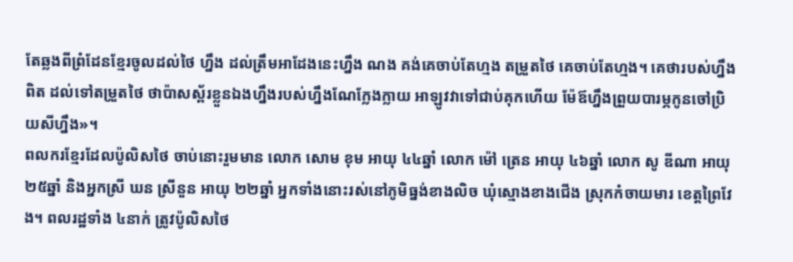តែឆ្លងពីព្រំដែនខ្មែរចូលដល់ថៃ ហ្នឹង ដល់ត្រឹមអាដែងនេះហ្នឹង ណង គង់គេចាប់តែហ្មង តម្រួតថៃ គេចាប់តែហ្មង។ គេថារបស់ហ្នឹងពិត ដល់ទៅតម្រួតថៃ ថាប៉ាសស្ព័រខ្លួនឯងហ្នឹងរបស់ហ្នឹងណែក្លែងក្លាយ អាឡូវវាទៅជាប់គុកហើយ ម៉ែឪហ្នឹងព្រួយបារម្ភកូនចៅប្រិយសីហ្នឹង»។
ពលករខ្មែរដែលប៉ូលិសថៃ ចាប់នោះរួមមាន លោក សោម ខុម អាយុ ៤៤ឆ្នាំ លោក ម៉ៅ ត្រេន អាយុ ៤៦ឆ្នាំ លោក សូ ឌីណា អាយុ ២៥ឆ្នាំ និងអ្នកស្រី ឃន ស្រីនួន អាយុ ២២ឆ្នាំ អ្នកទាំងនោះរស់នៅភូមិធ្នង់ខាងលិច ឃុំស្មោងខាងជើង ស្រុកកំចាយមារ ខេត្តព្រៃវែង។ ពលរដ្ឋទាំង ៤នាក់ ត្រូវប៉ូលិសថៃ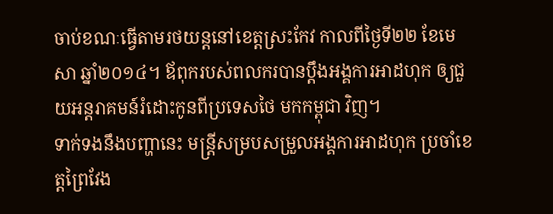ចាប់ខណៈធ្វើតាមរថយន្តនៅខេត្តស្រះកែវ កាលពីថ្ងៃទី២២ ខែមេសា ឆ្នាំ២០១៤។ ឪពុករបស់ពលករបានប្ដឹងអង្គការអាដហុក ឲ្យជួយអន្តរាគមន៍រំដោះកូនពីប្រទេសថៃ មកកម្ពុជា វិញ។
ទាក់ទងនឹងបញ្ហានេះ មន្ត្រីសម្របសម្រួលអង្គការអាដហុក ប្រចាំខេត្តព្រៃវែង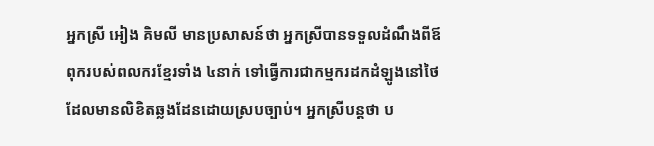អ្នកស្រី អៀង គិមលី មានប្រសាសន៍ថា អ្នកស្រីបានទទួលដំណឹងពីឪពុករបស់ពលករខ្មែរទាំង ៤នាក់ ទៅធ្វើការជាកម្មករដកដំឡូងនៅថៃ ដែលមានលិខិតឆ្លងដែនដោយស្របច្បាប់។ អ្នកស្រីបន្តថា ប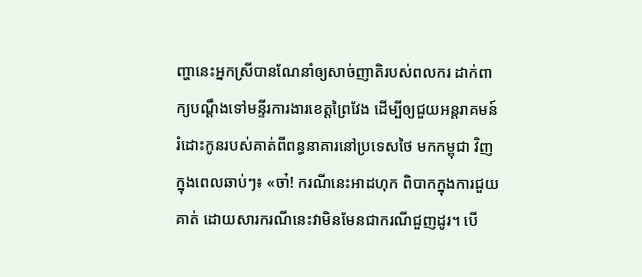ញ្ហានេះអ្នកស្រីបានណែនាំឲ្យសាច់ញាតិរបស់ពលករ ដាក់ពាក្យបណ្ដឹងទៅមន្ទីរការងារខេត្តព្រៃវែង ដើម្បីឲ្យជួយអន្តរាគមន៍រំដោះកូនរបស់គាត់ពីពន្ធនាគារនៅប្រទេសថៃ មកកម្ពុជា វិញក្នុងពេលឆាប់ៗ៖ «ចា៎! ករណីនេះអាដហុក ពិបាកក្នុងការជួយគាត់ ដោយសារករណីនេះវាមិនមែនជាករណីជួញដូរ។ បើ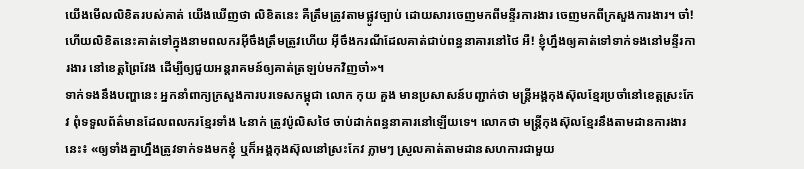យើងមើលលិខិតរបស់គាត់ យើងឃើញថា លិខិតនេះ គឺត្រឹមត្រូវតាមផ្លូវច្បាប់ ដោយសារចេញមកពីមន្ទីរការងារ ចេញមកពីក្រសួងការងារ។ ចា៎! ហើយលិខិតនេះគាត់ទៅក្នុងនាមពលករអ៊ីចឹងត្រឹមត្រូវហើយ អ៊ីចឹងករណីដែលគាត់ជាប់ពន្ធនាគារនៅថៃ អឺ! ខ្ញុំហ្នឹងឲ្យគាត់ទៅទាក់ទងនៅមន្ទីរការងារ នៅខេត្តព្រៃវែង ដើម្បីឲ្យជួយអន្តរាគមន៍ឲ្យគាត់ត្រឡប់មកវិញចា៎»។
ទាក់ទងនឹងបញ្ហានេះ អ្នកនាំពាក្យក្រសួងការបរទេសកម្ពុជា លោក កុយ គួង មានប្រសាសន៍បញ្ជាក់ថា មន្ត្រីអង្គកុងស៊ុលខ្មែរប្រចាំនៅខេត្តស្រះកែវ ពុំទទួលព័ត៌មានដែលពលករខ្មែរទាំង ៤នាក់ ត្រូវប៉ូលិសថៃ ចាប់ដាក់ពន្ធនាគារនៅឡើយទេ។ លោកថា មន្ត្រីកុងស៊ុលខ្មែរនឹងតាមដានការងារនេះ៖ «ឲ្យទាំងគ្នាហ្នឹងត្រូវទាក់ទងមកខ្ញុំ ឬក៏អង្គកុងស៊ុលនៅស្រះកែវ ភ្លាមៗ ស្រួលគាត់តាមដានសហការជាមួយ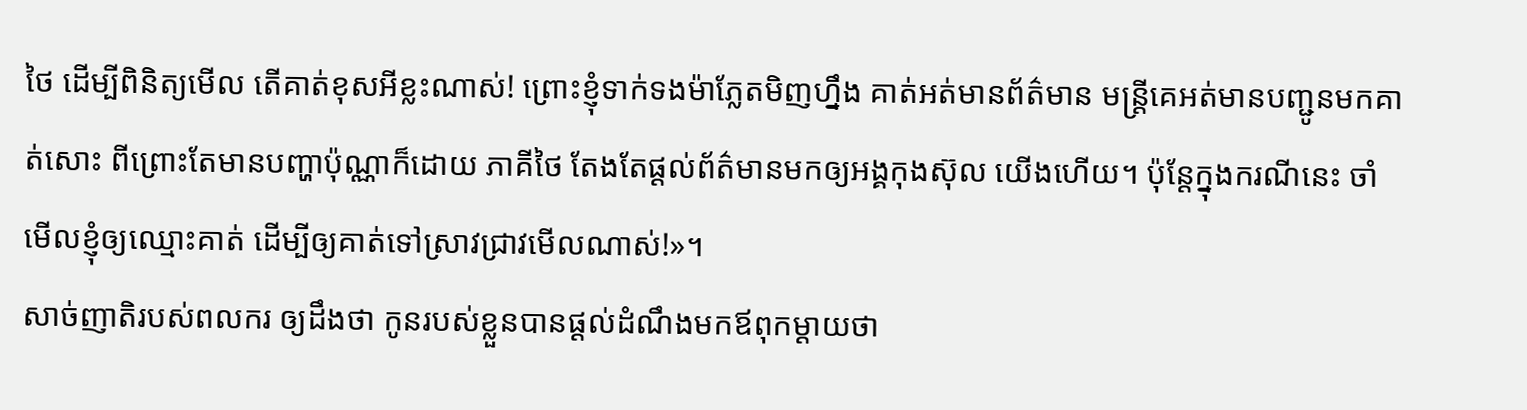ថៃ ដើម្បីពិនិត្យមើល តើគាត់ខុសអីខ្លះណាស់! ព្រោះខ្ញុំទាក់ទងម៉ាភ្លែតមិញហ្នឹង គាត់អត់មានព័ត៌មាន មន្ត្រីគេអត់មានបញ្ជូនមកគាត់សោះ ពីព្រោះតែមានបញ្ហាប៉ុណ្ណាក៏ដោយ ភាគីថៃ តែងតែផ្ដល់ព័ត៌មានមកឲ្យអង្គកុងស៊ុល យើងហើយ។ ប៉ុន្តែក្នុងករណីនេះ ចាំមើលខ្ញុំឲ្យឈ្មោះគាត់ ដើម្បីឲ្យគាត់ទៅស្រាវជ្រាវមើលណាស់!»។
សាច់ញាតិរបស់ពលករ ឲ្យដឹងថា កូនរបស់ខ្លួនបានផ្ដល់ដំណឹងមកឪពុកម្ដាយថា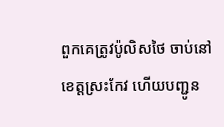ពួកគេត្រូវប៉ូលិសថៃ ចាប់នៅខេត្តស្រះកែវ ហើយបញ្ជូន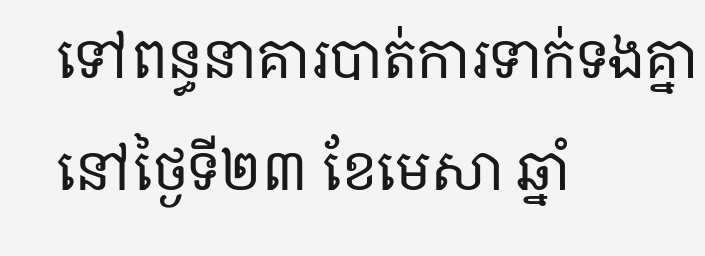ទៅពន្ធនាគារបាត់ការទាក់ទងគ្នា នៅថ្ងៃទី២៣ ខែមេសា ឆ្នាំ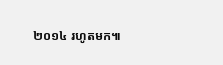២០១៤ រហូតមក៕